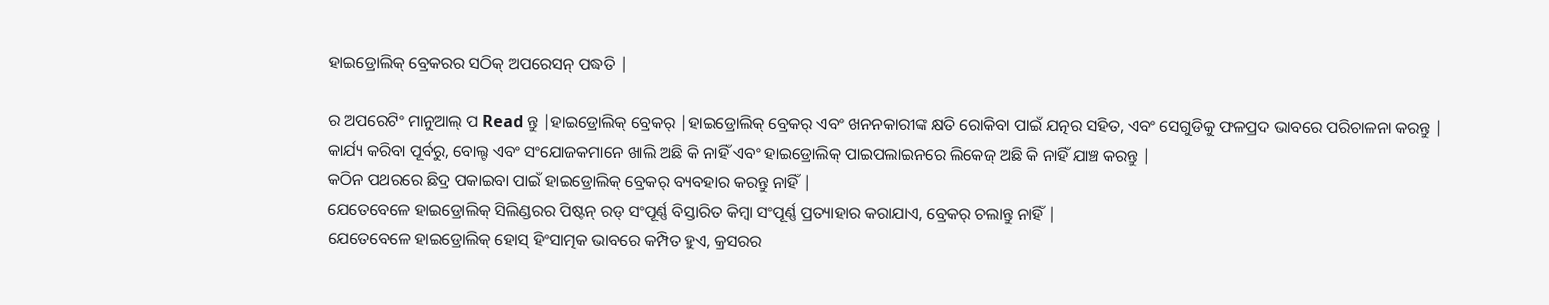ହାଇଡ୍ରୋଲିକ୍ ବ୍ରେକରର ସଠିକ୍ ଅପରେସନ୍ ପଦ୍ଧତି |

ର ଅପରେଟିଂ ମାନୁଆଲ୍ ପ Read ନ୍ତୁ |ହାଇଡ୍ରୋଲିକ୍ ବ୍ରେକର୍ |ହାଇଡ୍ରୋଲିକ୍ ବ୍ରେକର୍ ଏବଂ ଖନନକାରୀଙ୍କ କ୍ଷତି ରୋକିବା ପାଇଁ ଯତ୍ନର ସହିତ, ଏବଂ ସେଗୁଡିକୁ ଫଳପ୍ରଦ ଭାବରେ ପରିଚାଳନା କରନ୍ତୁ |
କାର୍ଯ୍ୟ କରିବା ପୂର୍ବରୁ, ବୋଲ୍ଟ ଏବଂ ସଂଯୋଜକମାନେ ଖାଲି ଅଛି କି ନାହିଁ ଏବଂ ହାଇଡ୍ରୋଲିକ୍ ପାଇପଲାଇନରେ ଲିକେଜ୍ ଅଛି କି ନାହିଁ ଯାଞ୍ଚ କରନ୍ତୁ |
କଠିନ ପଥରରେ ଛିଦ୍ର ପକାଇବା ପାଇଁ ହାଇଡ୍ରୋଲିକ୍ ବ୍ରେକର୍ ବ୍ୟବହାର କରନ୍ତୁ ନାହିଁ |
ଯେତେବେଳେ ହାଇଡ୍ରୋଲିକ୍ ସିଲିଣ୍ଡରର ପିଷ୍ଟନ୍ ରଡ୍ ସଂପୂର୍ଣ୍ଣ ବିସ୍ତାରିତ କିମ୍ବା ସଂପୂର୍ଣ୍ଣ ପ୍ରତ୍ୟାହାର କରାଯାଏ, ବ୍ରେକର୍ ଚଲାନ୍ତୁ ନାହିଁ |
ଯେତେବେଳେ ହାଇଡ୍ରୋଲିକ୍ ହୋସ୍ ହିଂସାତ୍ମକ ଭାବରେ କମ୍ପିତ ହୁଏ, କ୍ରସରର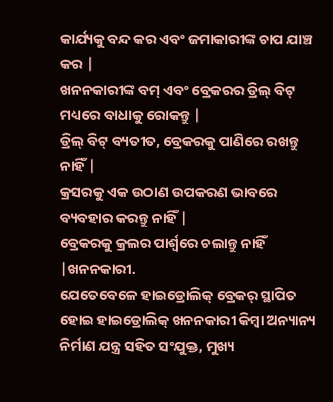କାର୍ଯ୍ୟକୁ ବନ୍ଦ କର ଏବଂ ଜମାକାରୀଙ୍କ ଚାପ ଯାଞ୍ଚ କର |
ଖନନକାରୀଙ୍କ ବମ୍ ଏବଂ ବ୍ରେକରର ଡ୍ରିଲ୍ ବିଟ୍ ମଧ୍ୟରେ ବାଧାକୁ ରୋକନ୍ତୁ |
ଡ୍ରିଲ୍ ବିଟ୍ ବ୍ୟତୀତ, ବ୍ରେକରକୁ ପାଣିରେ ରଖନ୍ତୁ ନାହିଁ |
କ୍ରସରକୁ ଏକ ଉଠାଣ ଉପକରଣ ଭାବରେ ବ୍ୟବହାର କରନ୍ତୁ ନାହିଁ |
ବ୍ରେକରକୁ କ୍ରଲର ପାର୍ଶ୍ୱରେ ଚଲାନ୍ତୁ ନାହିଁ |ଖନନକାରୀ.
ଯେତେବେଳେ ହାଇଡ୍ରୋଲିକ୍ ବ୍ରେକର୍ ସ୍ଥାପିତ ହୋଇ ହାଇଡ୍ରୋଲିକ୍ ଖନନକାରୀ କିମ୍ବା ଅନ୍ୟାନ୍ୟ ନିର୍ମାଣ ଯନ୍ତ୍ର ସହିତ ସଂଯୁକ୍ତ, ମୁଖ୍ୟ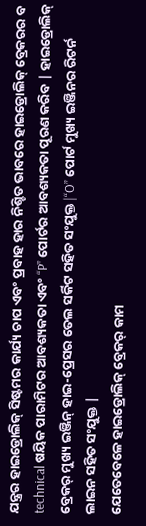ଯନ୍ତ୍ରର ହାଇଡ୍ରୋଲିକ୍ ସିଷ୍ଟମର କାର୍ଯ୍ୟ ଚାପ ଏବଂ ପ୍ରବାହ ହାର ନିଶ୍ଚିତ ଭାବରେ ହାଇଡ୍ରୋଲିକ୍ ବ୍ରେକରର ବ technical ଷୟିକ ପାରାମିଟର ଆବଶ୍ୟକତା ଏବଂ “P” ପୋର୍ଟର ଆବଶ୍ୟକତା ପୂରଣ କରିବ | ହାଇଡ୍ରୋଲିକ୍ ବ୍ରେକର୍ ମୁଖ୍ୟ ଇଞ୍ଜିନ୍ ହାଇ-ପ୍ରେସର ତେଲ ସର୍କିଟ ସହିତ ସଂଯୁକ୍ତ |“O” ପୋର୍ଟ ମୁଖ୍ୟ ଇଞ୍ଜିନର ରିଟର୍ନ ଲାଇନ ସହିତ ସଂଯୁକ୍ତ |
ଯେତେବେଳେ ହାଇଡ୍ରୋଲିକ୍ ବ୍ରେକର୍ କାମ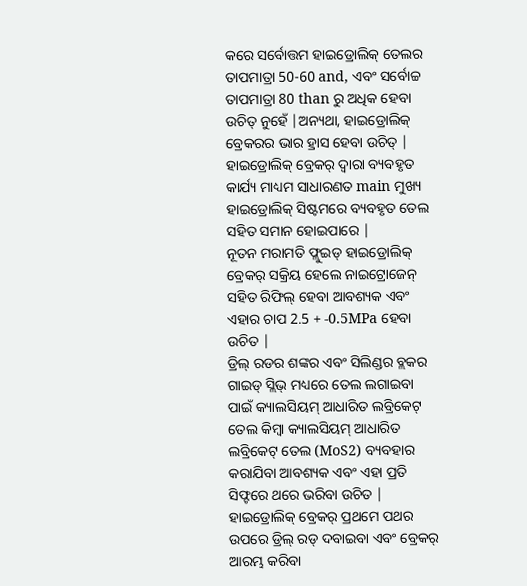କରେ ସର୍ବୋତ୍ତମ ହାଇଡ୍ରୋଲିକ୍ ତେଲର ତାପମାତ୍ରା 50-60 and, ଏବଂ ସର୍ବୋଚ୍ଚ ତାପମାତ୍ରା 80 than ରୁ ଅଧିକ ହେବା ଉଚିତ୍ ନୁହେଁ |ଅନ୍ୟଥା, ହାଇଡ୍ରୋଲିକ୍ ବ୍ରେକରର ଭାର ହ୍ରାସ ହେବା ଉଚିତ୍ |
ହାଇଡ୍ରୋଲିକ୍ ବ୍ରେକର୍ ଦ୍ୱାରା ବ୍ୟବହୃତ କାର୍ଯ୍ୟ ମାଧ୍ୟମ ସାଧାରଣତ main ମୁଖ୍ୟ ହାଇଡ୍ରୋଲିକ୍ ସିଷ୍ଟମରେ ବ୍ୟବହୃତ ତେଲ ସହିତ ସମାନ ହୋଇପାରେ |
ନୂତନ ମରାମତି ଫ୍ଲୁଇଡ୍ ହାଇଡ୍ରୋଲିକ୍ ବ୍ରେକର୍ ସକ୍ରିୟ ହେଲେ ନାଇଟ୍ରୋଜେନ୍ ସହିତ ରିଫିଲ୍ ହେବା ଆବଶ୍ୟକ ଏବଂ ଏହାର ଚାପ 2.5 + -0.5MPa ହେବା ଉଚିତ |
ଡ୍ରିଲ୍ ରଡର ଶଙ୍କର ଏବଂ ସିଲିଣ୍ଡର ବ୍ଲକର ଗାଇଡ୍ ସ୍ଲିଭ୍ ମଧ୍ୟରେ ତେଲ ଲଗାଇବା ପାଇଁ କ୍ୟାଲସିୟମ୍ ଆଧାରିତ ଲବ୍ରିକେଟ୍ ତେଲ କିମ୍ବା କ୍ୟାଲସିୟମ୍ ଆଧାରିତ ଲବ୍ରିକେଟ୍ ତେଲ (MoS2) ବ୍ୟବହାର କରାଯିବା ଆବଶ୍ୟକ ଏବଂ ଏହା ପ୍ରତି ସିଫ୍ଟରେ ଥରେ ଭରିବା ଉଚିତ |
ହାଇଡ୍ରୋଲିକ୍ ବ୍ରେକର୍ ପ୍ରଥମେ ପଥର ଉପରେ ଡ୍ରିଲ୍ ରଡ୍ ଦବାଇବା ଏବଂ ବ୍ରେକର୍ ଆରମ୍ଭ କରିବା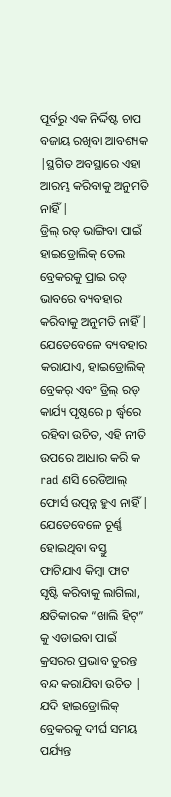ପୂର୍ବରୁ ଏକ ନିର୍ଦ୍ଦିଷ୍ଟ ଚାପ ବଜାୟ ରଖିବା ଆବଶ୍ୟକ |ସ୍ଥଗିତ ଅବସ୍ଥାରେ ଏହା ଆରମ୍ଭ କରିବାକୁ ଅନୁମତି ନାହିଁ |
ଡ୍ରିଲ୍ ରଡ୍ ଭାଙ୍ଗିବା ପାଇଁ ହାଇଡ୍ରୋଲିକ୍ ତେଲ ବ୍ରେକରକୁ ପ୍ରାଇ ରଡ୍ ଭାବରେ ବ୍ୟବହାର କରିବାକୁ ଅନୁମତି ନାହିଁ |
ଯେତେବେଳେ ବ୍ୟବହାର କରାଯାଏ, ହାଇଡ୍ରୋଲିକ୍ ବ୍ରେକର୍ ଏବଂ ଡ୍ରିଲ୍ ରଡ୍ କାର୍ଯ୍ୟ ପୃଷ୍ଠରେ p ର୍ଦ୍ଧ୍ୱରେ ରହିବା ଉଚିତ, ଏହି ନୀତି ଉପରେ ଆଧାର କରି କ rad ଣସି ରେଡିଆଲ୍ ଫୋର୍ସ ଉତ୍ପନ୍ନ ହୁଏ ନାହିଁ |
ଯେତେବେଳେ ଚୂର୍ଣ୍ଣ ହୋଇଥିବା ବସ୍ତୁ ଫାଟିଯାଏ କିମ୍ବା ଫାଟ ସୃଷ୍ଟି କରିବାକୁ ଲାଗିଲା, କ୍ଷତିକାରକ “ଖାଲି ହିଟ୍” କୁ ଏଡାଇବା ପାଇଁ କ୍ରସରର ପ୍ରଭାବ ତୁରନ୍ତ ବନ୍ଦ କରାଯିବା ଉଚିତ |
ଯଦି ହାଇଡ୍ରୋଲିକ୍ ବ୍ରେକରକୁ ଦୀର୍ଘ ସମୟ ପର୍ଯ୍ୟନ୍ତ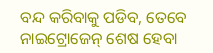ବନ୍ଦ କରିବାକୁ ପଡିବ, ତେବେ ନାଇଟ୍ରୋଜେନ୍ ଶେଷ ହେବା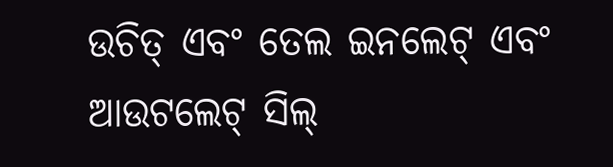ଉଚିତ୍ ଏବଂ ତେଲ ଇନଲେଟ୍ ଏବଂ ଆଉଟଲେଟ୍ ସିଲ୍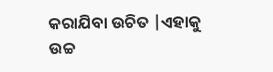କରାଯିବା ଉଚିତ |ଏହାକୁ ଉଚ୍ଚ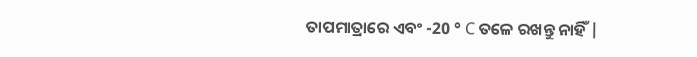ତାପମାତ୍ରାରେ ଏବଂ -20 ° C ତଳେ ରଖନ୍ତୁ ନାହିଁ |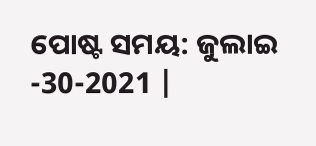ପୋଷ୍ଟ ସମୟ: ଜୁଲାଇ -30-2021 |